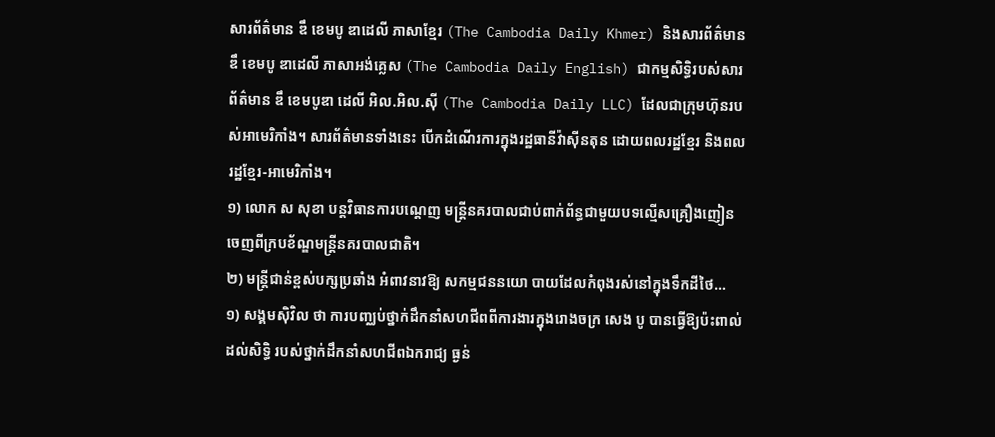សារព័ត៌មាន ឌឹ ខេមបូ ឌាដេលី ភាសាខ្មែរ (The Cambodia Daily Khmer) និងសារព័ត៌មាន ឌឹ ខេមបូ ឌាដេលី ភាសាអង់គ្លេស (The Cambodia Daily English) ជាកម្មសិទ្ធិរបស់សារព័ត៌មាន ឌឹ ខេមបូឌា ដេលី អិល.អិល.ស៊ី (The Cambodia Daily LLC) ដែលជាក្រុមហ៊ុនរបស់អាមេរិកាំង។ សារព័ត៌មានទាំងនេះ បើកដំណើរការក្នុងរដ្ឋធានីវ៉ាស៊ីនតុន ដោយពលរដ្ឋខ្មែរ និងពលរដ្ឋខ្មែរ-អាមេរិកាំង។
១) លោក ស សុខា បន្តវិធានការបណ្ដេញ មន្ត្រីនគរបាលជាប់ពាក់ព័ន្ធជាមួយបទល្មើសគ្រឿងញៀនចេញពីក្របខ័ណ្ឌមន្ដ្រីនគរបាលជាតិ។
២) មន្ត្រីជាន់ខ្ពស់បក្សប្រឆាំង អំពាវនាវឱ្យ សកម្មជននយោ បាយដែលកំពុងរស់នៅក្នុងទឹកដីថៃ…
១) សង្គមស៊ិវិល ថា ការបញ្ឈប់ថ្នាក់ដឹកនាំសហជីពពីការងារក្នុងរោងចក្រ សេង បូ បានធ្វើឱ្យប៉ះពាល់ដល់សិទ្ធិ របស់ថ្នាក់ដឹកនាំសហជីពឯករាជ្យ ធ្ងន់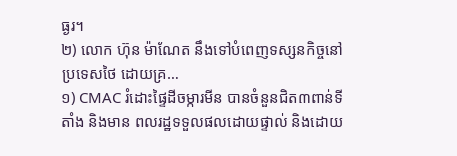ធ្ងរ។
២) លោក ហ៊ុន ម៉ាណែត នឹងទៅបំពេញទស្សនកិច្ចនៅប្រទេសថៃ ដោយគ្រ…
១) CMAC រំដោះផ្ទៃដីចម្ការមីន បានចំនួនជិត៣ពាន់ទីតាំង និងមាន ពលរដ្ឋទទួលផលដោយផ្ទាល់ និងដោយ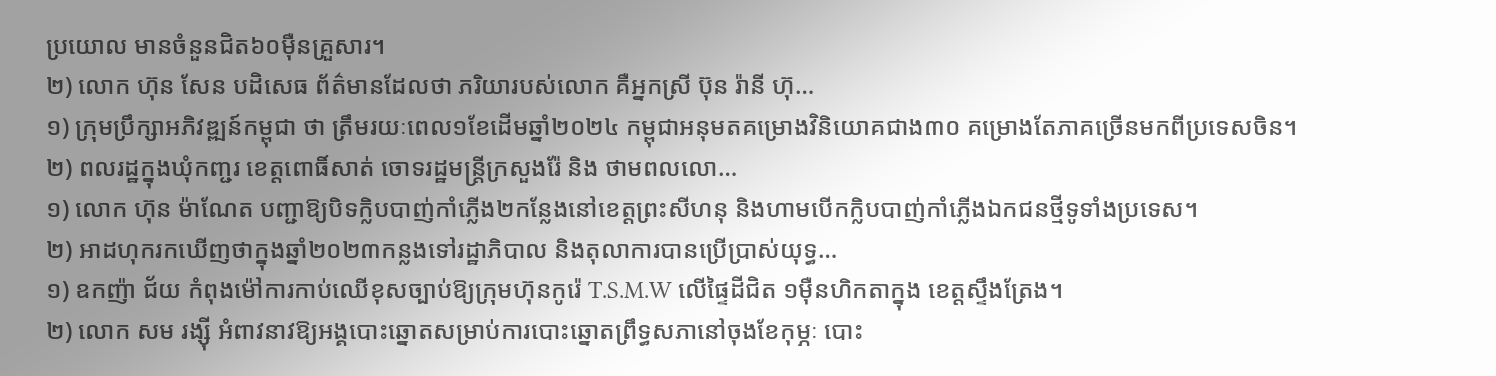ប្រយោល មានចំនួនជិត៦០ម៉ឺនគ្រួសារ។
២) លោក ហ៊ុន សែន បដិសេធ ព័ត៌មានដែលថា ភរិយារបស់លោក គឺអ្នកស្រី ប៊ុន រ៉ានី ហ៊ុ…
១) ក្រុមប្រឹក្សាអភិវឌ្ឍន៍កម្ពុជា ថា ត្រឹមរយៈពេល១ខែដើមឆ្នាំ២០២៤ កម្ពុជាអនុមតគម្រោងវិនិយោគជាង៣០ គម្រោងតែភាគច្រើនមកពីប្រទេសចិន។
២) ពលរដ្ឋក្នុងឃុំកញ្ជរ ខេត្តពោធិ៍សាត់ ចោទរដ្ឋមន្ត្រីក្រសួងរ៉ែ និង ថាមពលលោ…
១) លោក ហ៊ុន ម៉ាណែត បញ្ជាឱ្យបិទក្លិបបាញ់កាំភ្លើង២កន្លែងនៅខេត្តព្រះសីហនុ និងហាមបើកក្លិបបាញ់កាំភ្លើងឯកជនថ្មីទូទាំងប្រទេស។
២) អាដហុករកឃើញថាក្នុងឆ្នាំ២០២៣កន្លងទៅរដ្ឋាភិបាល និងតុលាការបានប្រើប្រាស់យុទ្ធ…
១) ឧកញ៉ា ជ័យ កំពុងម៉ៅការកាប់ឈើខុសច្បាប់ឱ្យក្រុមហ៊ុនកូរ៉េ T.S.M.W លើផ្ទៃដីជិត ១ម៉ឺនហិកតាក្នុង ខេត្តស្ទឹងត្រែង។
២) លោក សម រង្ស៊ី អំពាវនាវឱ្យអង្គបោះឆ្នោតសម្រាប់ការបោះឆ្នោតព្រឹទ្ធសភានៅចុងខែកុម្ភៈ បោះ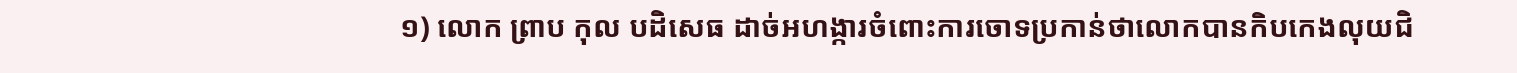១) លោក ព្រាប កុល បដិសេធ ដាច់អហង្ការចំពោះការចោទប្រកាន់ថាលោកបានកិបកេងលុយជិ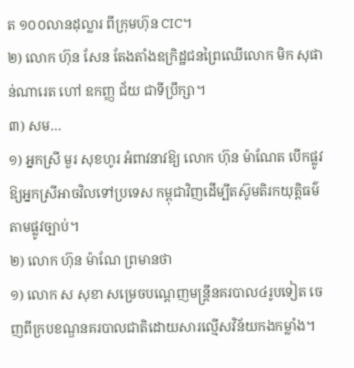ត ១០០លានដុល្លារ ពីក្រុមហ៊ុន CIC។
២) លោក ហ៊ុន សែន តែងតាំងឧក្រិដ្ឋជនព្រៃឈើលោក មិក សុផាន់ណារេត ហៅ ឧកញ្ញ ជ័យ ជាទីប្រឹក្សា។
៣) សម…
១) អ្នកស្រី មួរ សុខហូរ អំពាវនាវឱ្យ លោក ហ៊ុន ម៉ាណែត បើកផ្លូវឱ្យអ្នកស្រីអាចវិលទៅប្រទេស កម្ពុជាវិញដើម្បីតស៊ូមតិរកយុត្តិធម៌តាមផ្លូវច្បាប់។
២) លោក ហ៊ុន ម៉ាណែ ព្រមានថា
១) លោក ស សុខា សម្រេចបណ្ដេញមន្រ្តីនគរបាល៤រូបទៀត ចេញពីក្របខណ្ឌនគរបាលជាតិដោយសារល្មើសវិន័យកងកម្លាំង។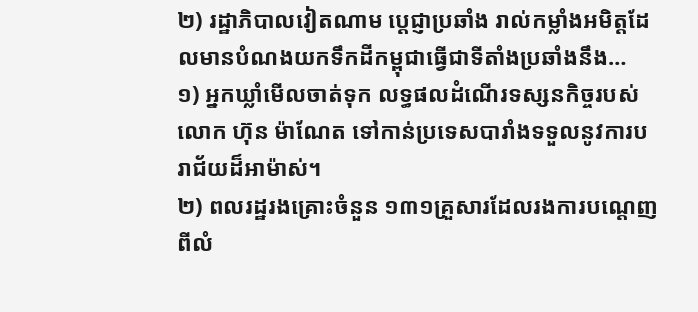២) រដ្ឋាភិបាលវៀតណាម ប្តេជ្ញាប្រឆាំង រាល់កម្លាំងអមិត្តដែលមានបំណងយកទឹកដីកម្ពុជាធ្វើជាទីតាំងប្រឆាំងនឹង…
១) អ្នកឃ្លាំមើលចាត់ទុក លទ្ធផលដំណើរទស្សនកិច្ចរបស់លោក ហ៊ុន ម៉ាណែត ទៅកាន់ប្រទេសបារាំងទទួលនូវការបរាជ័យដ៏អាម៉ាស់។
២) ពលរដ្ឋរងគ្រោះចំនួន ១៣១គ្រួសារដែលរងការបណ្តេញពីលំ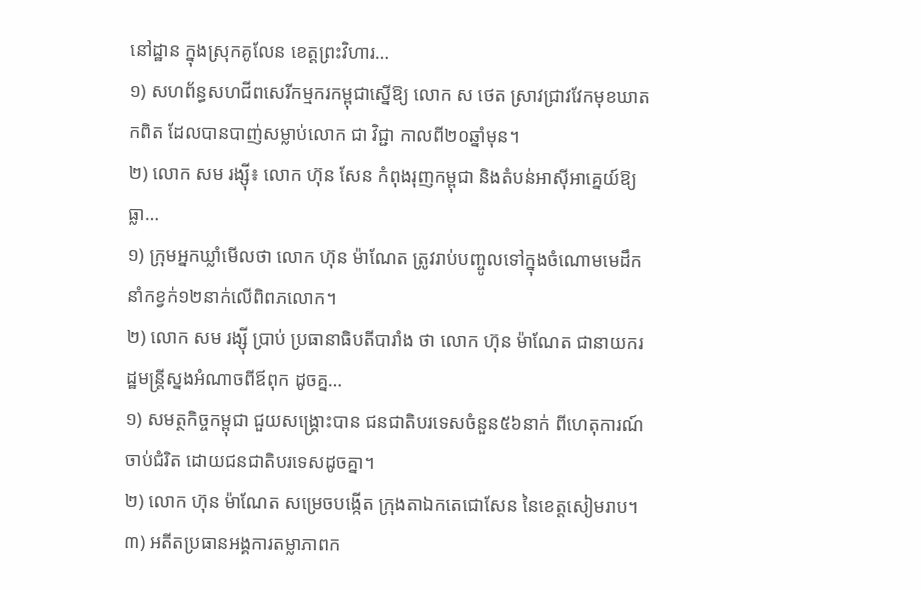នៅដ្ឋាន ក្នុងស្រុកគូលែន ខេត្តព្រះវិហារ…
១) សហព័ន្ធសហជីពសេរីកម្មករកម្ពុជាស្នើឱ្យ លោក ស ថេត ស្រាវជ្រាវវែកមុខឃាតកពិត ដែលបានបាញ់សម្លាប់លោក ជា វិជ្ជា កាលពី២០ឆ្នាំមុន។
២) លោក សម រង្ស៊ី៖ លោក ហ៊ុន សែន កំពុងរុញកម្ពុជា និងតំបន់អាស៊ីអាគ្នេយ៍ឱ្យធ្លា…
១) ក្រុមអ្នកឃ្លាំមើលថា លោក ហ៊ុន ម៉ាណែត ត្រូវរាប់បញ្ចូលទៅក្នុងចំណោមមេដឹកនាំកខ្វក់១២នាក់លើពិពភលោក។
២) លោក សម រង្ស៊ី ប្រាប់ ប្រធានាធិបតីបារាំង ថា លោក ហ៊ុន ម៉ាណែត ជានាយករដ្ឋមន្ត្រីស្នងអំណាចពីឪពុក ដូចគ្ន…
១) សមត្ថកិច្ចកម្ពុជា ជួយសង្គ្រោះបាន ជនជាតិបរទេសចំនួន៥៦នាក់ ពីហេតុការណ៍ចាប់ជំរិត ដោយជនជាតិបរទេសដូចគ្នា។
២) លោក ហ៊ុន ម៉ាណែត សម្រេចបង្កើត ក្រុងតាឯកតេជោសែន នៃខេត្តសៀមរាប។
៣) អតីតប្រធានអង្គការតម្លាភាពក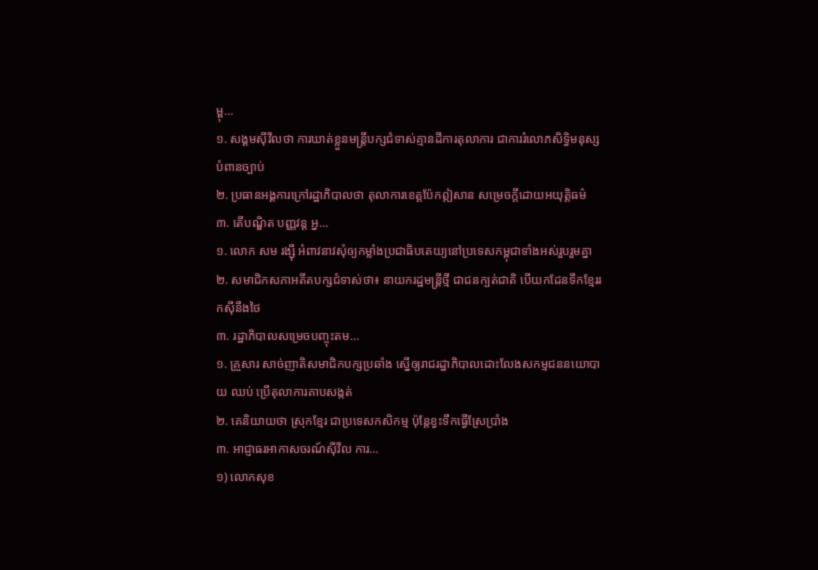ម្ពុ…
១. សង្គមស៊ីវីលថា ការឃាត់ខ្លួនមន្រ្តីបក្សជំទាស់គ្មានដីការតុលាការ ជាការរំលោភសិទ្ធិមនុស្ស បំពានច្បាប់
២. ប្រធានអង្គការក្រៅរដ្ឋាភិបាលថា តុលាការខេត្តប៉ែកឦសាន សម្រេចក្តីដោយអយុត្តិធម៌
៣. តើបណ្ឌិត បញ្ញវន្ត អ្ន…
១. លោក សម រង្ស៊ី អំពាវនាវសុំឲ្យកម្លាំងប្រជាធិបតេយ្យនៅប្រទេសកម្ពុជាទាំងអស់រួបរួមគ្នា
២. សមាជិកសភាអតីតបក្សជំទាស់ថា៖ នាយករដ្ឋមន្រ្តីថ្មី ជាជនក្បត់ជាតិ បើយកដែនទឹកខ្មែររកស៊ីនឹងថៃ
៣. រដ្ឋាភិបាលសម្រេចបញ្ចុះតម…
១. គ្រួសារ សាច់ញាតិសមាជិកបក្សប្រឆាំង ស្នើឲ្យរាជរដ្ឋាភិបាលដោះលែងសកម្មជននយោបាយ ឈប់ ប្រើតុលាការគាបសង្កត់
២. គេនិយាយថា ស្រុកខ្មែរ ជាប្រទេសកសិកម្ម ប៉ុន្តែខ្វះទឹកធ្វើស្រែប្រាំង
៣. អាជ្ញាធរអាកាសចរណ៍ស៊ីវីល ការ…
១) លោកសុខ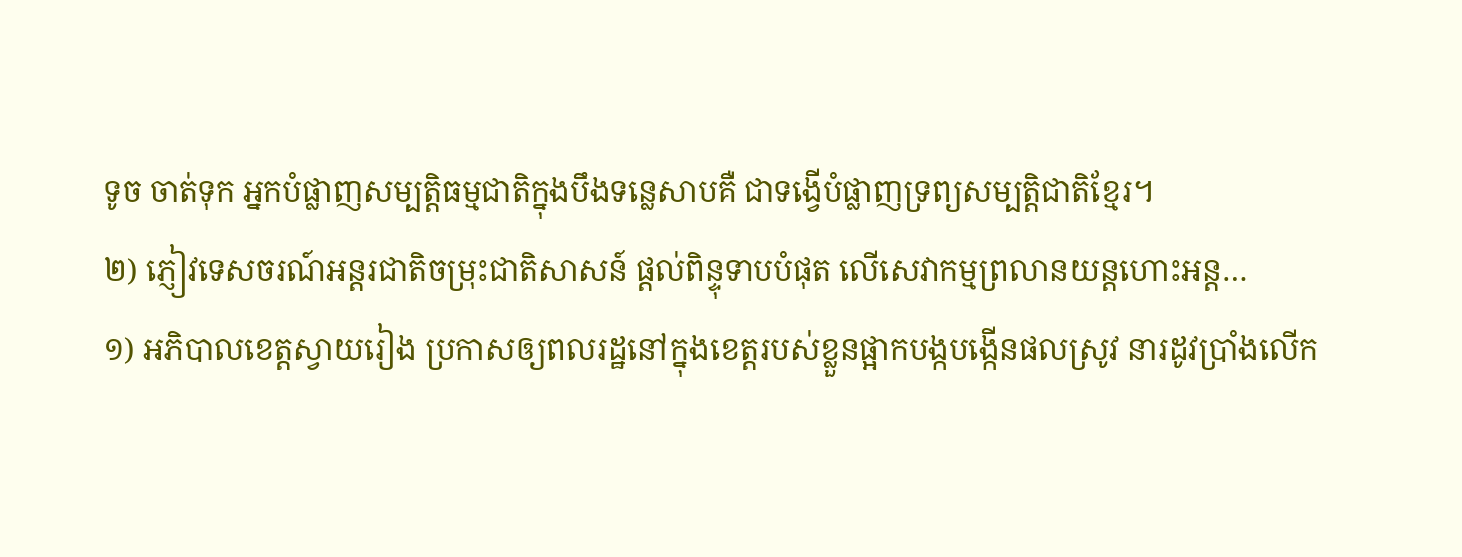ទូច ចាត់ទុក អ្នកបំផ្លាញសម្បត្តិធម្មជាតិក្នុងបឹងទន្លេសាបគឺ ជាទង្វើបំផ្លាញទ្រព្យសម្បត្តិជាតិខ្មែរ។
២) ភ្ញៀវទេសចរណ៍អន្តរជាតិចម្រុះជាតិសាសន៍ ផ្តល់ពិន្ទុទាបបំផុត លើសេវាកម្មព្រលានយន្តហោះអន្ត…
១) អភិបាលខេត្តស្វាយរៀង ប្រកាសឲ្យពលរដ្ឋនៅក្នុងខេត្តរបស់ខ្លួនផ្អាកបង្កបង្កើនផលស្រូវ នារដូវប្រាំងលើក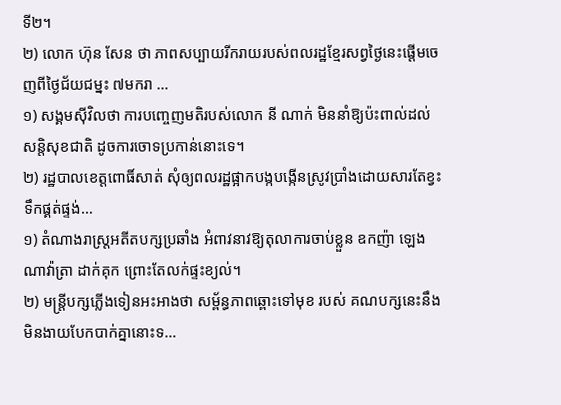ទី២។
២) លោក ហ៊ុន សែន ថា ភាពសប្បាយរីករាយរបស់ពលរដ្ឋខ្មែរសព្វថ្ងៃនេះផ្តើមចេញពីថ្ងៃជ័យជម្នះ ៧មករា …
១) សង្គមស៊ីវិលថា ការបញ្ចេញមតិរបស់លោក នី ណាក់ មិននាំឱ្យប៉ះពាល់ដល់សន្តិសុខជាតិ ដូចការចោទប្រកាន់នោះទេ។
២) រដ្ឋបាលខេត្តពោធិ៍សាត់ សុំឲ្យពលរដ្ឋផ្អាកបង្កបង្កើនស្រូវប្រាំងដោយសារតែខ្វះទឹកផ្គត់ផ្ទង់…
១) តំណាងរាស្ត្រអតីតបក្សប្រឆាំង អំពាវនាវឱ្យតុលាការចាប់ខ្លួន ឧកញ៉ា ឡេង ណាវ៉ាត្រា ដាក់គុក ព្រោះតែលក់ផ្ទះខ្យល់។
២) មន្រ្តីបក្សភ្លើងទៀនអះអាងថា សម្ព័ន្ធភាពឆ្ពោះទៅមុខ របស់ គណបក្សនេះនឹងមិនងាយបែកបាក់គ្នានោះទ…